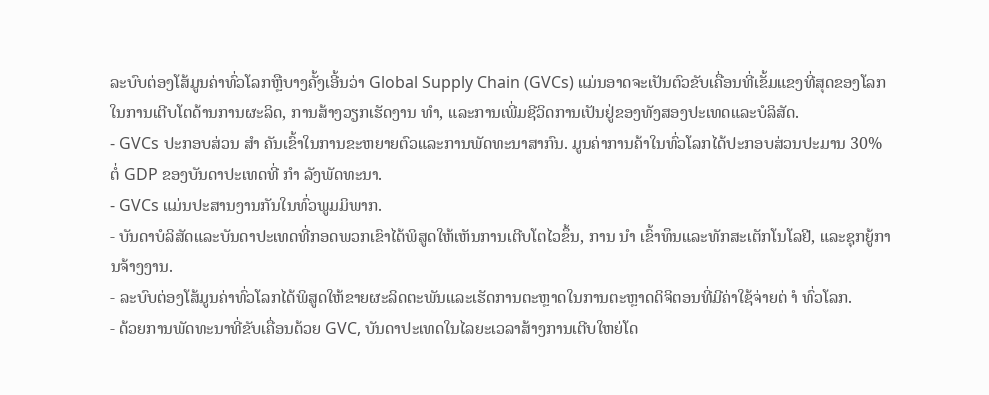ລະບົບຕ່ອງໂສ້ມູນຄ່າທົ່ວໂລກຫຼືບາງຄັ້ງເອີ້ນວ່າ Global Supply Chain (GVCs) ແມ່ນອາດຈະເປັນຕົວຂັບເຄື່ອນທີ່ເຂັ້ມແຂງທີ່ສຸດຂອງໂລກໃນການເຕີບໂຕດ້ານການຜະລິດ, ການສ້າງວຽກເຮັດງານ ທຳ, ແລະການເພີ່ມຊີວິດການເປັນຢູ່ຂອງທັງສອງປະເທດແລະບໍລິສັດ.
- GVCs ປະກອບສ່ວນ ສຳ ຄັນເຂົ້າໃນການຂະຫຍາຍຕົວແລະການພັດທະນາສາກົນ. ມູນຄ່າການຄ້າໃນທົ່ວໂລກໄດ້ປະກອບສ່ວນປະມານ 30% ຕໍ່ GDP ຂອງບັນດາປະເທດທີ່ ກຳ ລັງພັດທະນາ.
- GVCs ແມ່ນປະສານງານກັນໃນທົ່ວພູມມິພາກ.
- ບັນດາບໍລິສັດແລະບັນດາປະເທດທີ່ກອດພວກເຂົາໄດ້ພິສູດໃຫ້ເຫັນການເຕີບໂຕໄວຂຶ້ນ, ການ ນຳ ເຂົ້າທຶນແລະທັກສະເຕັກໂນໂລຢີ, ແລະຊຸກຍູ້ການຈ້າງງານ.
- ລະບົບຕ່ອງໂສ້ມູນຄ່າທົ່ວໂລກໄດ້ພິສູດໃຫ້ຂາຍຜະລິດຕະພັນແລະເຮັດການຕະຫຼາດໃນການຕະຫຼາດດິຈິຕອນທີ່ມີຄ່າໃຊ້ຈ່າຍຕ່ ຳ ທົ່ວໂລກ.
- ດ້ວຍການພັດທະນາທີ່ຂັບເຄື່ອນດ້ວຍ GVC, ບັນດາປະເທດໃນໄລຍະເວລາສ້າງການເຕີບໃຫຍ່ໂດ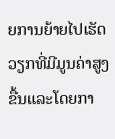ຍການຍ້າຍໄປເຮັດວຽກທີ່ມີມູນຄ່າສູງຂື້ນແລະໂດຍກາ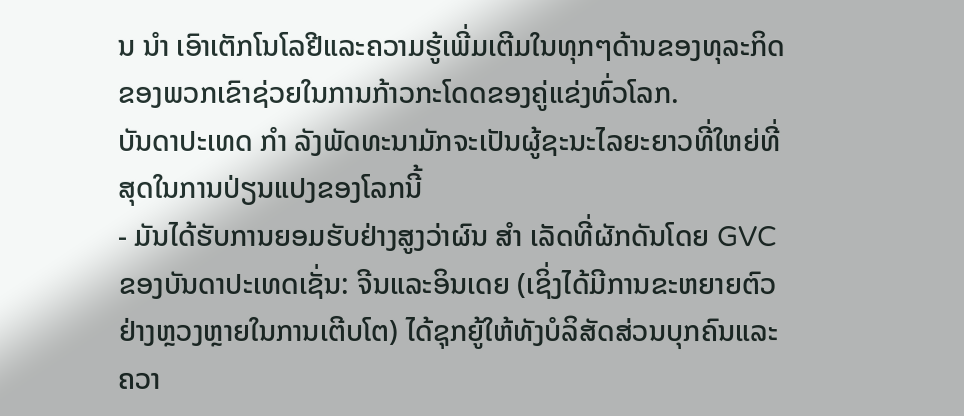ນ ນຳ ເອົາເຕັກໂນໂລຢີແລະຄວາມຮູ້ເພີ່ມເຕີມໃນທຸກໆດ້ານຂອງທຸລະກິດຂອງພວກເຂົາຊ່ວຍໃນການກ້າວກະໂດດຂອງຄູ່ແຂ່ງທົ່ວໂລກ.
ບັນດາປະເທດ ກຳ ລັງພັດທະນາມັກຈະເປັນຜູ້ຊະນະໄລຍະຍາວທີ່ໃຫຍ່ທີ່ສຸດໃນການປ່ຽນແປງຂອງໂລກນີ້
- ມັນໄດ້ຮັບການຍອມຮັບຢ່າງສູງວ່າຜົນ ສຳ ເລັດທີ່ຜັກດັນໂດຍ GVC ຂອງບັນດາປະເທດເຊັ່ນ: ຈີນແລະອິນເດຍ (ເຊິ່ງໄດ້ມີການຂະຫຍາຍຕົວຢ່າງຫຼວງຫຼາຍໃນການເຕີບໂຕ) ໄດ້ຊຸກຍູ້ໃຫ້ທັງບໍລິສັດສ່ວນບຸກຄົນແລະຄວາ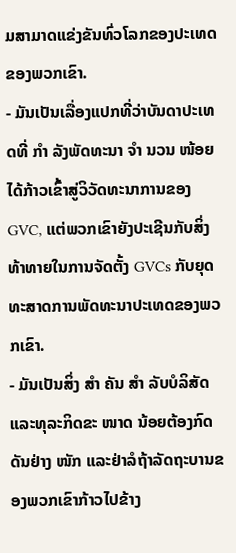ມສາມາດແຂ່ງຂັນທົ່ວໂລກຂອງປະເທດຂອງພວກເຂົາ.
- ມັນເປັນເລື່ອງແປກທີ່ວ່າບັນດາປະເທດທີ່ ກຳ ລັງພັດທະນາ ຈຳ ນວນ ໜ້ອຍ ໄດ້ກ້າວເຂົ້າສູ່ວິວັດທະນາການຂອງ GVC, ແຕ່ພວກເຂົາຍັງປະເຊີນກັບສິ່ງທ້າທາຍໃນການຈັດຕັ້ງ GVCs ກັບຍຸດທະສາດການພັດທະນາປະເທດຂອງພວກເຂົາ.
- ມັນເປັນສິ່ງ ສຳ ຄັນ ສຳ ລັບບໍລິສັດແລະທຸລະກິດຂະ ໜາດ ນ້ອຍຕ້ອງກົດດັນຢ່າງ ໜັກ ແລະຢ່າລໍຖ້າລັດຖະບານຂອງພວກເຂົາກ້າວໄປຂ້າງ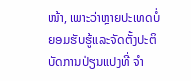ໜ້າ, ເພາະວ່າຫຼາຍປະເທດບໍ່ຍອມຮັບຮູ້ແລະຈັດຕັ້ງປະຕິບັດການປ່ຽນແປງທີ່ ຈຳ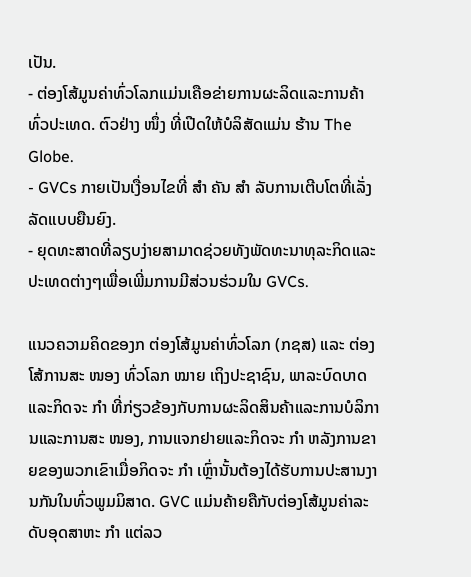ເປັນ.
- ຕ່ອງໂສ້ມູນຄ່າທົ່ວໂລກແມ່ນເຄືອຂ່າຍການຜະລິດແລະການຄ້າທົ່ວປະເທດ. ຕົວຢ່າງ ໜຶ່ງ ທີ່ເປີດໃຫ້ບໍລິສັດແມ່ນ ຮ້ານ The Globe.
- GVCs ກາຍເປັນເງື່ອນໄຂທີ່ ສຳ ຄັນ ສຳ ລັບການເຕີບໂຕທີ່ເລັ່ງລັດແບບຍືນຍົງ.
- ຍຸດທະສາດທີ່ລຽບງ່າຍສາມາດຊ່ວຍທັງພັດທະນາທຸລະກິດແລະປະເທດຕ່າງໆເພື່ອເພີ່ມການມີສ່ວນຮ່ວມໃນ GVCs.

ແນວຄວາມຄິດຂອງກ ຕ່ອງໂສ້ມູນຄ່າທົ່ວໂລກ (ກຊສ) ແລະ ຕ່ອງໂສ້ການສະ ໜອງ ທົ່ວໂລກ ໝາຍ ເຖິງປະຊາຊົນ, ພາລະບົດບາດແລະກິດຈະ ກຳ ທີ່ກ່ຽວຂ້ອງກັບການຜະລິດສິນຄ້າແລະການບໍລິການແລະການສະ ໜອງ, ການແຈກຢາຍແລະກິດຈະ ກຳ ຫລັງການຂາຍຂອງພວກເຂົາເມື່ອກິດຈະ ກຳ ເຫຼົ່ານັ້ນຕ້ອງໄດ້ຮັບການປະສານງານກັນໃນທົ່ວພູມມິສາດ. GVC ແມ່ນຄ້າຍຄືກັບຕ່ອງໂສ້ມູນຄ່າລະດັບອຸດສາຫະ ກຳ ແຕ່ລວ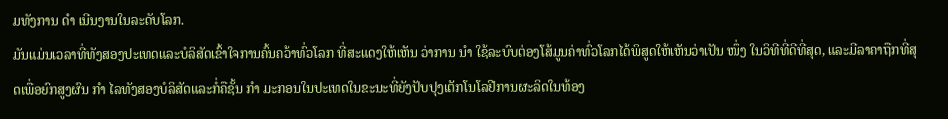ມທັງການ ດຳ ເນີນງານໃນລະດັບໂລກ.
ມັນແມ່ນເວລາທີ່ທັງສອງປະເທດແລະບໍລິສັດເຂົ້າໃຈການຄົ້ນຄວ້າທົ່ວໂລກ ທີ່ສະແດງໃຫ້ເຫັນ ວ່າການ ນຳ ໃຊ້ລະບົບຕ່ອງໂສ້ມູນຄ່າທົ່ວໂລກໄດ້ພິສູດໃຫ້ເຫັນວ່າເປັນ ໜຶ່ງ ໃນວິທີທີ່ດີທີ່ສຸດ, ແລະມີລາຄາຖືກທີ່ສຸດເພື່ອຍົກສູງຜົນ ກຳ ໄລທັງສອງບໍລິສັດແລະກໍ່ຄືຊັ້ນ ກຳ ມະກອນໃນປະເທດໃນຂະນະທີ່ຍັງປັບປຸງເຕັກໂນໂລຢີການຜະລິດໃນທ້ອງ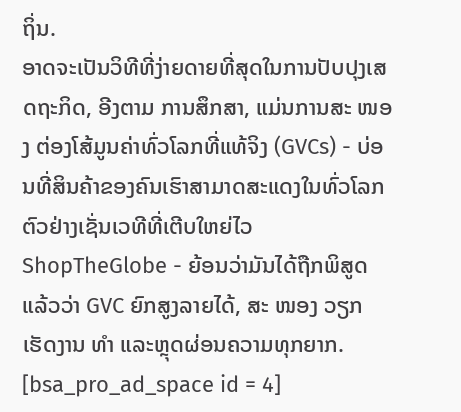ຖິ່ນ.
ອາດຈະເປັນວິທີທີ່ງ່າຍດາຍທີ່ສຸດໃນການປັບປຸງເສດຖະກິດ, ອີງຕາມ ການສຶກສາ, ແມ່ນການສະ ໜອງ ຕ່ອງໂສ້ມູນຄ່າທົ່ວໂລກທີ່ແທ້ຈິງ (GVCs) - ບ່ອນທີ່ສິນຄ້າຂອງຄົນເຮົາສາມາດສະແດງໃນທົ່ວໂລກຕົວຢ່າງເຊັ່ນເວທີທີ່ເຕີບໃຫຍ່ໄວ ShopTheGlobe - ຍ້ອນວ່າມັນໄດ້ຖືກພິສູດແລ້ວວ່າ GVC ຍົກສູງລາຍໄດ້, ສະ ໜອງ ວຽກເຮັດງານ ທຳ ແລະຫຼຸດຜ່ອນຄວາມທຸກຍາກ.
[bsa_pro_ad_space id = 4]